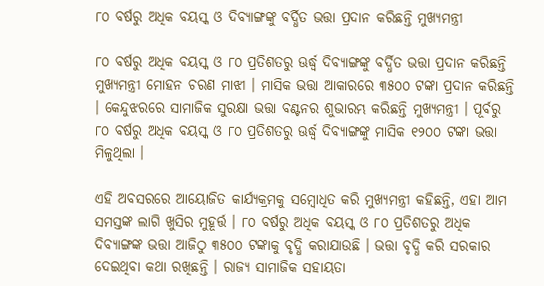୮୦ ବର୍ଷରୁ ଅଧିକ ବୟସ୍କ ଓ ଦିବ୍ୟାଙ୍ଗଙ୍କୁ ବର୍ଦ୍ଧିତ ଭତ୍ତା ପ୍ରଦାନ କରିଛନ୍ତି ମୁଖ୍ୟମନ୍ତ୍ରୀ

୮୦ ବର୍ଷରୁ ଅଧିକ ବୟସ୍କ ଓ ୮୦ ପ୍ରତିଶତରୁ ଊର୍ଦ୍ଧ୍ଵ ଦିବ୍ୟାଙ୍ଗଙ୍କୁ ବର୍ଦ୍ଧିତ ଭତ୍ତା ପ୍ରଦାନ କରିଛନ୍ତି ମୁଖ୍ୟମନ୍ତ୍ରୀ ମୋହନ ଚରଣ ମାଝୀ । ମାସିକ ଭତ୍ତା ଆକାରରେ ୩୫୦୦ ଟଙ୍କା ପ୍ରଦାନ କରିଛନ୍ତି । କେନ୍ଦୁଝରରେ ସାମାଜିକ ସୁରକ୍ଷା ଭତ୍ତା ବଣ୍ଟନର ଶୁଭାରମ୍ଭ କରିଛନ୍ତି ମୁଖ୍ୟମନ୍ତ୍ରୀ । ପୂର୍ବରୁ ୮୦ ବର୍ଷରୁ ଅଧିକ ବୟସ୍କ ଓ ୮୦ ପ୍ରତିଶତରୁ ଊର୍ଦ୍ଧ୍ଵ ଦିବ୍ୟାଙ୍ଗଙ୍କୁ ମାସିକ ୧୨୦୦ ଟଙ୍କା ଭତ୍ତା ମିଳୁଥିଲା ।

ଏହି ଅବସରରେ ଆୟୋଜିତ କାର୍ଯ୍ୟକ୍ରମକୁ ସମ୍ବୋଧିତ କରି ମୁଖ୍ୟମନ୍ତ୍ରୀ କହିଛନ୍ତି, ଏହା ଆମ ସମସ୍ତଙ୍କ ଲାଗି ଖୁସିର ମୁହୂର୍ତ୍ତ । ୮୦ ବର୍ଷରୁ ଅଧିକ ବୟସ୍କ ଓ ୮୦ ପ୍ରତିଶତରୁ ଅଧିକ ଦିବ୍ୟାଙ୍ଗଙ୍କ ଭତ୍ତା ଆଜିଠୁ ୩୫୦୦ ଟଙ୍କାକୁ ବୃଦ୍ଧି କରାଯାଉଛି । ଭତ୍ତା ବୃଦ୍ଧି କରି ସରକାର ଦେଇଥିବା କଥା ରଖିଛନ୍ତି । ରାଜ୍ୟ ସାମାଜିକ ସହାୟତା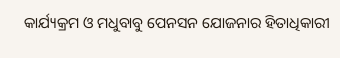କାର୍ଯ୍ୟକ୍ରମ ଓ ମଧୁବାବୁ ପେନସନ ଯୋଜନାର ହିତାଧିକାରୀ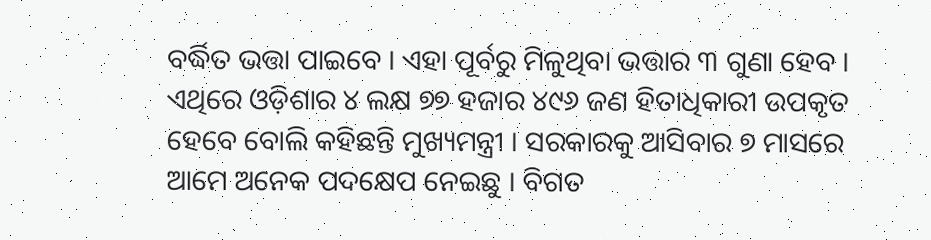ବର୍ଦ୍ଧିତ ଭତ୍ତା ପାଇବେ । ଏହା ପୂର୍ବରୁ ମିଳୁଥିବା ଭତ୍ତାର ୩ ଗୁଣା ହେବ । ଏଥିରେ ଓଡ଼ିଶାର ୪ ଲକ୍ଷ ୭୭ ହଜାର ୪୯୬ ଜଣ ହିତାଧିକାରୀ ଉପକୃତ ହେବେ ବୋଲି କହିଛନ୍ତି ମୁଖ୍ୟମନ୍ତ୍ରୀ । ସରକାରକୁ ଆସିବାର ୭ ମାସରେ ଆମେ ଅନେକ ପଦକ୍ଷେପ ନେଇଛୁ । ବିଗତ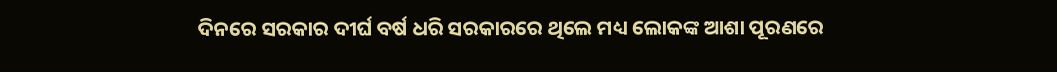ଦିନରେ ସରକାର ଦୀର୍ଘ ବର୍ଷ ଧରି ସରକାରରେ ଥିଲେ ମଧ୍ୟ ଲୋକଙ୍କ ଆଶା ପୂରଣରେ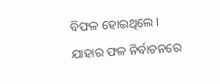ବିଫଳ ହୋଇଥିଲେ । ଯାହାର ଫଳ ନିର୍ବାଚନରେ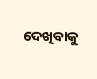ଦେଖିବାକୁ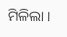ମିଳିଲା ।